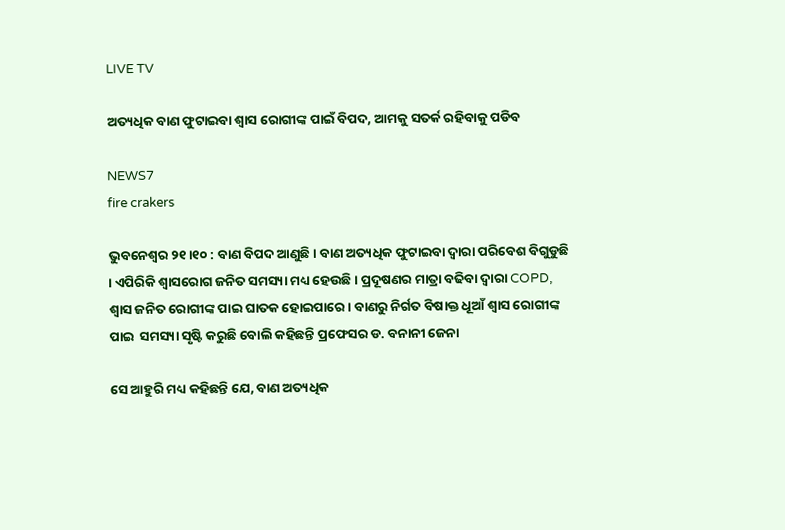LIVE TV

ଅତ୍ୟଧିକ ବାଣ ଫୁଟାଇବା ଶ୍ୱାସ ରୋଗୀଙ୍କ ପାଇଁ ବିପଦ, ଆମକୁ ସତର୍କ ରହିବାକୁ ପଡିବ

NEWS7
fire crakers

ଭୁବନେଶ୍ୱର ୨୧।୧୦ : ବାଣ ବିପଦ ଆଣୁଛି । ବାଣ ଅତ୍ୟଧିକ ଫୁଟାଇବା ଦ୍ୱାରା ପରିବେଶ ବିଗୁଡୁଛି । ଏପିରିକି ଶ୍ୱାସରୋଗ ଜନିତ ସମସ୍ୟା ମଧ୍ୟ ହେଉଛି । ପ୍ରଦୂଷଣର ମାତ୍ରା ବଢିବା ଦ୍ୱାରା COPD, ଶ୍ଵାସ ଜନିତ ରୋଗୀଙ୍କ ପାଇ ଘାତକ ହୋଇପାରେ। ବାଣରୁ ନିର୍ଗତ ବିଷାକ୍ତ ଧୂଆଁ ଶ୍ୱାସ ରୋଗୀଙ୍କ ପାଇ  ସମସ୍ୟା ସୃଷ୍ଟି କରୁଛି ବୋଲି କହିଛନ୍ତି ପ୍ରଫେସର ଡ. ବନାନୀ ଜେନା

ସେ ଆହୁରି ମଧ୍ୟ କହିଛନ୍ତି ଯେ, ବାଣ ଅତ୍ୟଧିକ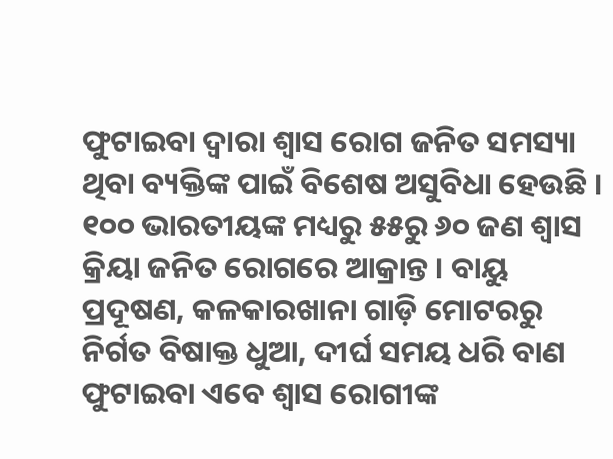ଫୁଟାଇବା ଦ୍ୱାରା ଶ୍ୱାସ ରୋଗ ଜନିତ ସମସ୍ୟା ଥିବା ବ୍ୟକ୍ତିଙ୍କ ପାଇଁ ବିଶେଷ ଅସୁବିଧା ହେଉଛି । ୧୦୦ ଭାରତୀୟଙ୍କ ମଧ୍ୟରୁ ୫୫ରୁ ୬୦ ଜଣ ଶ୍ୱାସ କ୍ରିୟା ଜନିତ ରୋଗରେ ଆକ୍ରାନ୍ତ । ବାୟୁ ପ୍ରଦୂଷଣ, କଳକାରଖାନା ଗାଡ଼ି ମୋଟରରୁ ନିର୍ଗତ ବିଷାକ୍ତ ଧୁଆ, ଦୀର୍ଘ ସମୟ ଧରି ବାଣ ଫୁଟାଇବା ଏବେ ଶ୍ୱାସ ରୋଗୀଙ୍କ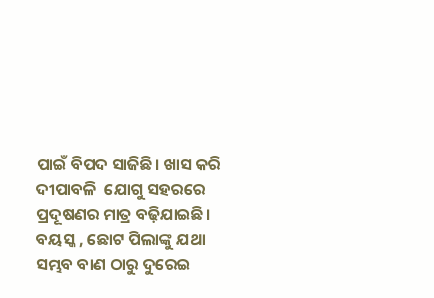ପାଇଁ ବିପଦ ସାଜିଛି। ଖାସ କରି ଦୀପାବଳି  ଯୋଗୁ ସହରରେ ପ୍ରଦୂଷଣର ମାତ୍ର ବଢ଼ିଯାଇଛି। ବୟସ୍କ , ଛୋଟ ପିଲାଙ୍କୁ ଯଥା ସମ୍ଭବ ବାଣ ଠାରୁ ଦୁରେଇ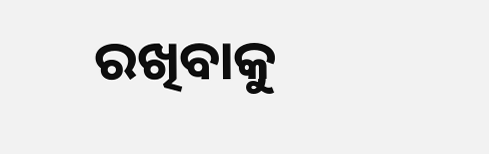ରଖିବାକୁ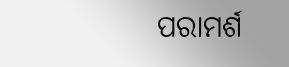ପରାମର୍ଶ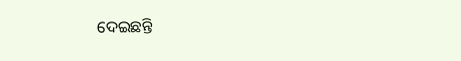ଦେଇଛନ୍ତି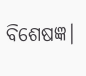ବିଶେଷଜ୍ଞ।